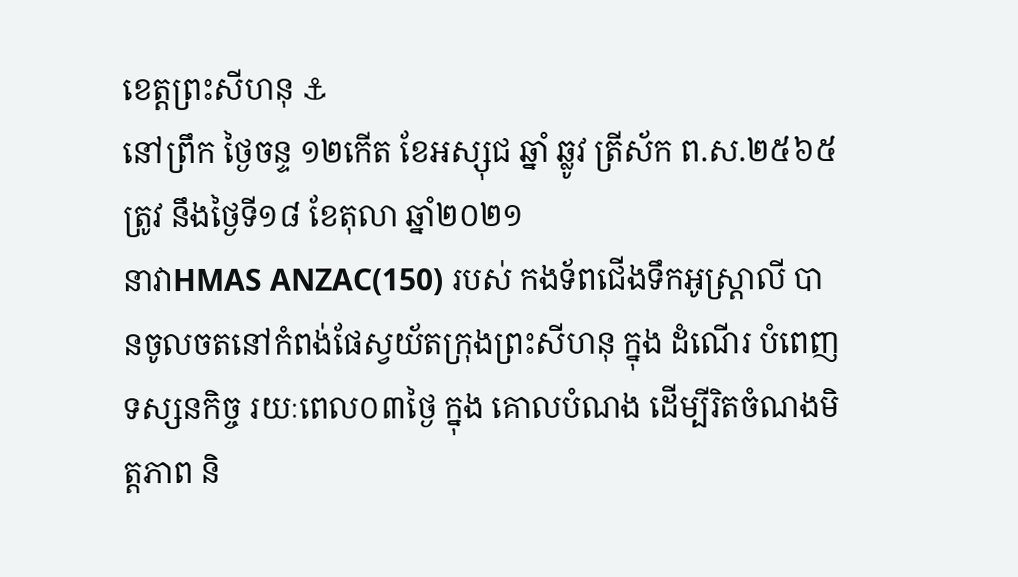ខេត្តព្រះសីហនុ ⚓
នៅព្រឹក ថ្ងៃចន្ទ ១២កេីត ខែអស្សុជ ឆ្នាំ ឆ្លូវ ត្រីស័ក ព.ស.២៥៦៥ ត្រូវ នឹងថ្ងៃទី១៨ ខែតុលា ឆ្នាំ២០២១
នាវាHMAS ANZAC(150) របស់ កងទ័ពជើងទឹកអូស្ត្រាលី បានចូលចតនៅកំពង់ផែស្វយ័តក្រុងព្រះសីហនុ ក្នុង ដំណើរ បំពេញ ទស្សនកិច្ច រយៈពេល០៣ថ្ងៃ ក្នុង គោលបំណង ដើម្បីរិតចំណងមិត្តភាព និ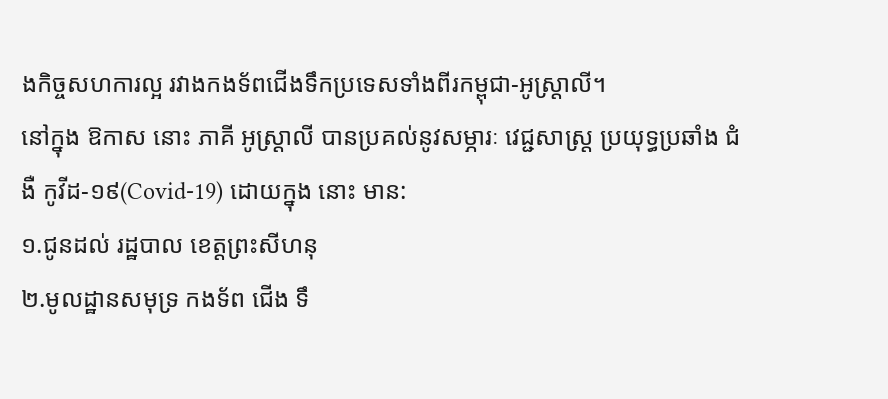ងកិច្ចសហការល្អ រវាងកងទ័ពជើងទឹកប្រទេសទាំងពីរកម្ពុជា-អូស្ត្រាលី។
នៅក្នុង ឱកាស នោះ ភាគី អូស្រ្ដាលី បានប្រគល់នូវសម្ភារៈ វេជ្ជសាស្ត្រ ប្រយុទ្ធប្រឆាំង ជំងឺ កូវីដ-១៩(Covid-19) ដោយក្នុង នោះ មាន:
១.ជូនដល់ រដ្ឋបាល ខេត្តព្រះសីហនុ
២.មូលដ្ឋានសមុទ្រ កងទ័ព ជើង ទឹ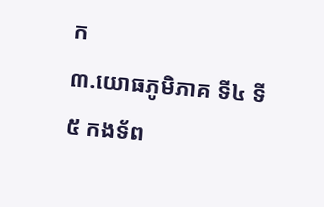ក
៣.យោធភូមិភាគ ទី៤ ទី៥ កងទ័ព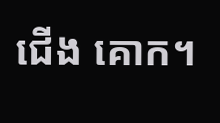ជើង គោក។